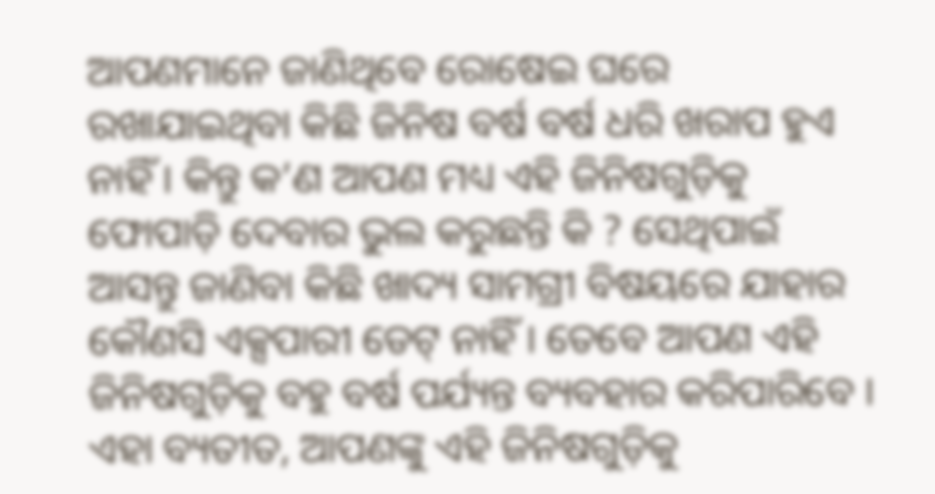ଆପଣମାନେ ଜାଣିଥିବେ ରୋଷେଇ ଘରେ ରଖାଯାଇଥିବା କିଛି ଜିନିଷ ବର୍ଷ ବର୍ଷ ଧରି ଖରାପ ହୁଏ ନାହିଁ । କିନ୍ତୁ କ’ଣ ଆପଣ ମଧ୍ୟ ଏହି ଜିନିଷଗୁଡ଼ିକୁ ଫୋପାଡ଼ି ଦେବାର ଭୁଲ କରୁଛନ୍ତି କି ? ସେଥିପାଇଁ ଆସନ୍ତୁ ଜାଣିବା କିଛି ଖାଦ୍ୟ ସାମଗ୍ରୀ ବିଷୟରେ ଯାହାର କୌଣସି ଏକ୍ସପାରୀ ଡେଟ୍ ନାହିଁ । ତେବେ ଆପଣ ଏହି ଜିନିଷଗୁଡ଼ିକୁ ବହୁ ବର୍ଷ ପର୍ଯ୍ୟନ୍ତ ବ୍ୟବହାର କରିପାରିବେ । ଏହା ବ୍ୟତୀତ, ଆପଣଙ୍କୁ ଏହି ଜିନିଷଗୁଡ଼ିକୁ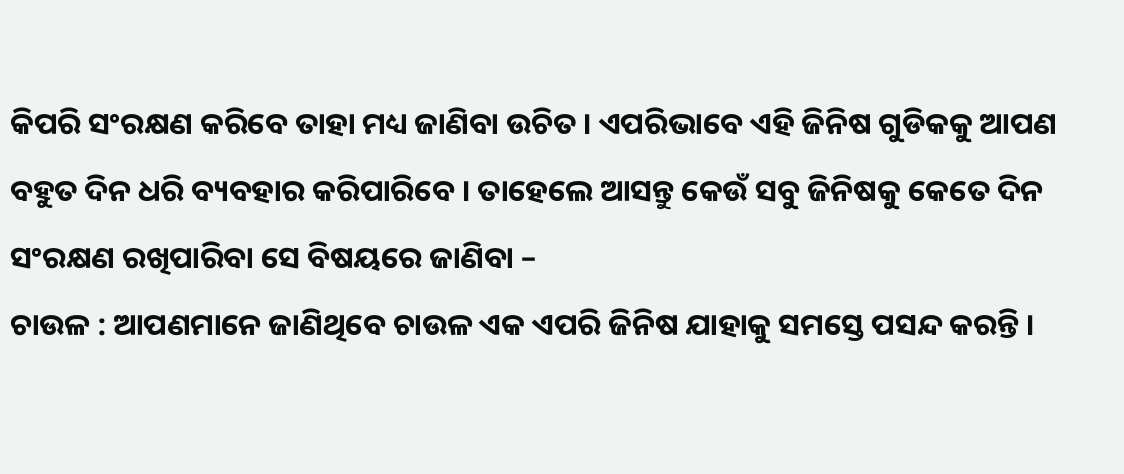କିପରି ସଂରକ୍ଷଣ କରିବେ ତାହା ମଧ୍ୟ ଜାଣିବା ଉଚିତ । ଏପରିଭାବେ ଏହି ଜିନିଷ ଗୁଡିକକୁ ଆପଣ ବହୁତ ଦିନ ଧରି ବ୍ୟବହାର କରିପାରିବେ । ତାହେଲେ ଆସନ୍ତୁ କେଉଁ ସବୁ ଜିନିଷକୁ କେତେ ଦିନ ସଂରକ୍ଷଣ ରଖିପାରିବା ସେ ବିଷୟରେ ଜାଣିବା –
ଚାଉଳ : ଆପଣମାନେ ଜାଣିଥିବେ ଚାଉଳ ଏକ ଏପରି ଜିନିଷ ଯାହାକୁ ସମସ୍ତେ ପସନ୍ଦ କରନ୍ତି ।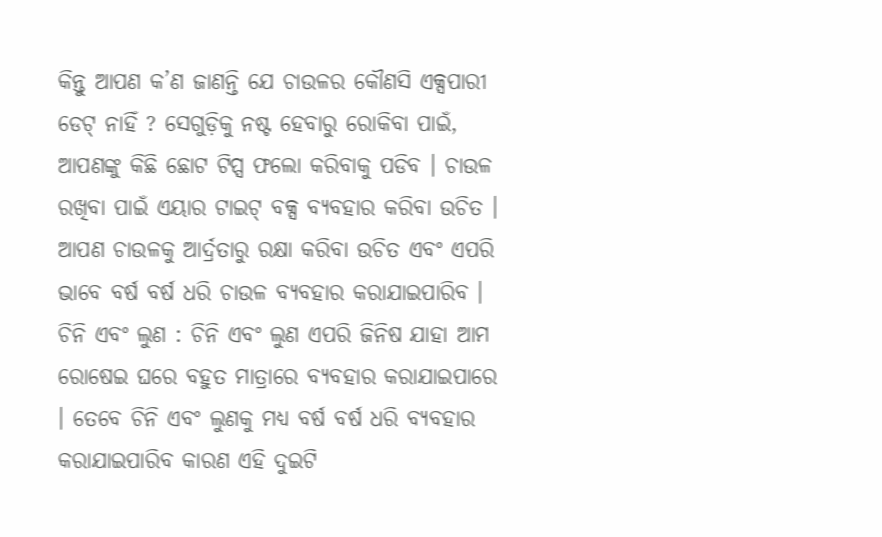କିନ୍ତୁ ଆପଣ କ’ଣ ଜାଣନ୍ତି ଯେ ଚାଉଳର କୌଣସି ଏକ୍ସପାରୀ ଡେଟ୍ ନାହିଁ ? ସେଗୁଡ଼ିକୁ ନଷ୍ଟ ହେବାରୁ ରୋକିବା ପାଇଁ, ଆପଣଙ୍କୁ କିଛି ଛୋଟ ଟିପ୍ସ ଫଲୋ କରିବାକୁ ପଡିବ । ଚାଉଳ ରଖିବା ପାଇଁ ଏୟାର ଟାଇଟ୍ ବକ୍ସ ବ୍ୟବହାର କରିବା ଉଚିତ । ଆପଣ ଚାଉଳକୁ ଆର୍ଦ୍ରତାରୁ ରକ୍ଷା କରିବା ଉଚିତ ଏବଂ ଏପରି ଭାବେ ବର୍ଷ ବର୍ଷ ଧରି ଚାଉଳ ବ୍ୟବହାର କରାଯାଇପାରିବ ।
ଚିନି ଏବଂ ଲୁଣ : ଚିନି ଏବଂ ଲୁଣ ଏପରି ଜିନିଷ ଯାହା ଆମ ରୋଷେଇ ଘରେ ବହୁତ ମାତ୍ରାରେ ବ୍ୟବହାର କରାଯାଇପାରେ । ତେବେ ଚିନି ଏବଂ ଲୁଣକୁ ମଧ୍ୟ ବର୍ଷ ବର୍ଷ ଧରି ବ୍ୟବହାର କରାଯାଇପାରିବ କାରଣ ଏହି ଦୁଇଟି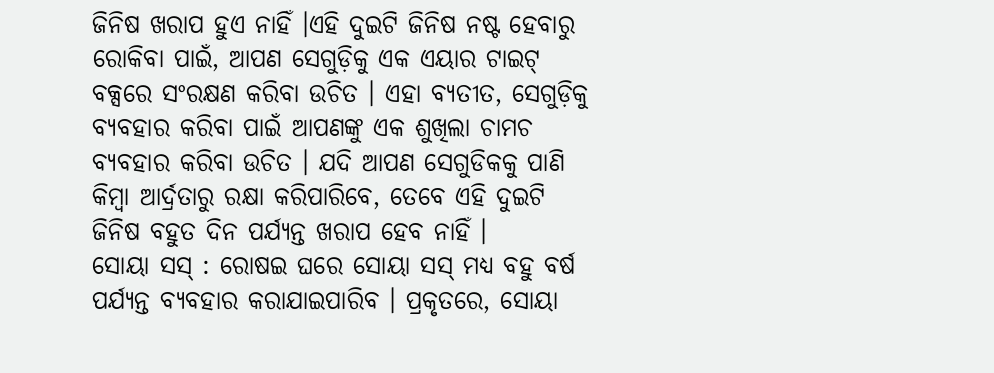ଜିନିଷ ଖରାପ ହୁଏ ନାହିଁ ।ଏହି ଦୁଇଟି ଜିନିଷ ନଷ୍ଟ ହେବାରୁ ରୋକିବା ପାଇଁ, ଆପଣ ସେଗୁଡ଼ିକୁ ଏକ ଏୟାର ଟାଇଟ୍ ବକ୍ସରେ ସଂରକ୍ଷଣ କରିବା ଉଚିତ । ଏହା ବ୍ୟତୀତ, ସେଗୁଡ଼ିକୁ ବ୍ୟବହାର କରିବା ପାଇଁ ଆପଣଙ୍କୁ ଏକ ଶୁଖିଲା ଚାମଚ ବ୍ୟବହାର କରିବା ଉଚିତ । ଯଦି ଆପଣ ସେଗୁଡିକକୁ ପାଣି କିମ୍ବା ଆର୍ଦ୍ରତାରୁ ରକ୍ଷା କରିପାରିବେ, ତେବେ ଏହି ଦୁଇଟି ଜିନିଷ ବହୁତ ଦିନ ପର୍ଯ୍ୟନ୍ତ ଖରାପ ହେବ ନାହିଁ ।
ସୋୟା ସସ୍ : ରୋଷଇ ଘରେ ସୋୟା ସସ୍ ମଧ୍ୟ ବହୁ ବର୍ଷ ପର୍ଯ୍ୟନ୍ତ ବ୍ୟବହାର କରାଯାଇପାରିବ । ପ୍ରକୃତରେ, ସୋୟା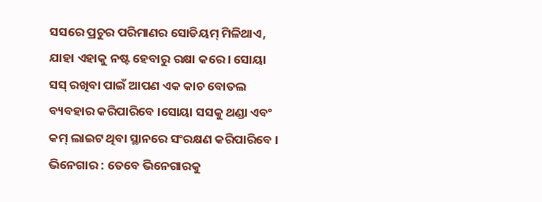ସସରେ ପ୍ରଚୁର ପରିମାଣର ସୋଡିୟମ୍ ମିଳିଥାଏ, ଯାହା ଏହାକୁ ନଷ୍ଟ ହେବାରୁ ରକ୍ଷା କରେ । ସୋୟା ସସ୍ ରଖିବା ପାଇଁ ଆପଣ ଏକ କାଚ ବୋତଲ ବ୍ୟବହାର କରିପାରିବେ ।ସୋୟା ସସକୁ ଥଣ୍ଡା ଏବଂ କମ୍ ଲାଇଟ ଥିବା ସ୍ଥାନରେ ସଂରକ୍ଷଣ କରିପାରିବେ ।
ଭିନେଗାର : ତେବେ ଭିନେଗାରକୁ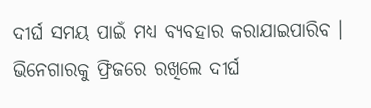ଦୀର୍ଘ ସମୟ ପାଇଁ ମଧ୍ୟ ବ୍ୟବହାର କରାଯାଇପାରିବ । ଭିନେଗାରକୁ ଫ୍ରିଜରେ ରଖିଲେ ଦୀର୍ଘ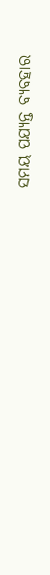ସମୟ ପଯ୍ୟନ୍ତ ବ୍ୟବହାର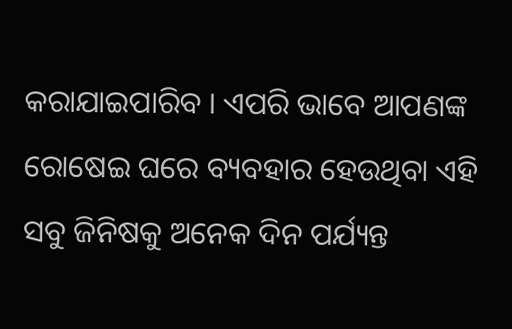କରାଯାଇପାରିବ । ଏପରି ଭାବେ ଆପଣଙ୍କ ରୋଷେଇ ଘରେ ବ୍ୟବହାର ହେଉଥିବା ଏହି ସବୁ ଜିନିଷକୁ ଅନେକ ଦିନ ପର୍ଯ୍ୟନ୍ତ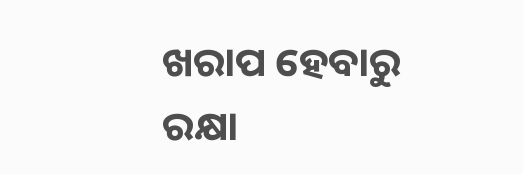ଖରାପ ହେବାରୁ ରକ୍ଷା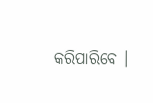କରିପାରିବେ ।